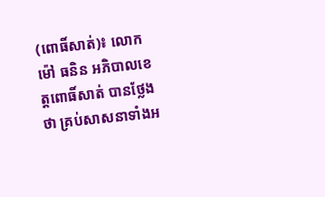(ពោធិ៍សាត់)៖ លោក ម៉ៅ ធនិន អភិបាលខេត្តពោធិ៍សាត់ បានថ្លែងថា គ្រប់សាសនាទាំងអ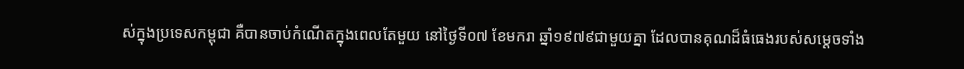ស់ក្នុងប្រទេសកម្ពុជា គឺបានចាប់កំណើតក្នុងពេលតែមួយ នៅថ្ងៃទី០៧ ខែមករា ឆ្នាំ១៩៧៩ជាមួយគ្នា ដែលបានគុណដ៏ធំធេងរបស់សម្ដេចទាំង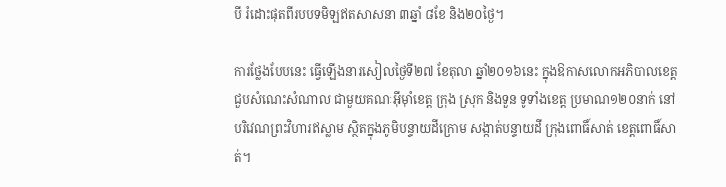បី រំដោះផុតពីរបបទមិឡឥតសាសនា ៣ឆ្នាំ ៨ខែ និង២០ថ្ងៃ។

ការថ្លែងបែបនេះ ធ្វើឡើងនារសៀលថ្ងៃទី២៧ ខែតុលា ឆ្នាំ២០១៦នេះ ក្នុងឱកាសលោកអភិបាលខេត្ត ជួបសំណេះសំណាល ជាមួយគណៈអ៊ីម៉ាំខេត្ត ក្រុង ស្រុក និងទួន ទូទាំងខេត្ត ប្រមាណ១២០នាក់ នៅបរិវេណព្រះវិហារឥស្លាម ស្ថិតក្នុងភូមិបន្ទាយដីក្រោម សង្កាត់បន្ទាយដី ក្រុងពោធិ៍សាត់ ខេត្តពោធិ៍សាត់។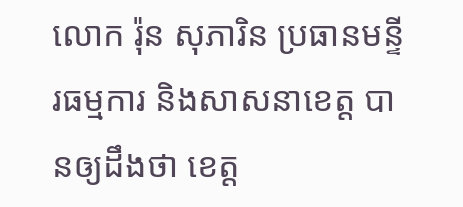លោក រ៉ុន សុភារិន ប្រធានមន្ទីរធម្មការ និងសាសនាខេត្ត បានឲ្យដឹងថា ខេត្ត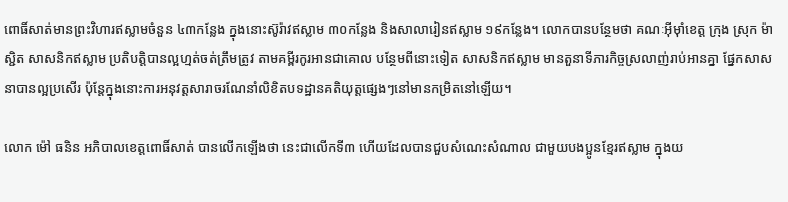ពោធិ៍សាត់មានព្រះវិហារឥស្លាមចំនួន ៤៣កន្លែង ក្នុងនោះស៊ូរ៉ាវឥស្លាម ៣០កន្លែង និងសាលារៀនឥស្លាម ១៩កន្លែង។ លោកបានបន្ថែមថា គណៈអ៊ីម៉ាំខេត្ត ក្រុង ស្រុក ម៉ាស្ជិត សាសនិកឥស្លាម ប្រតិបត្តិបានល្អហ្មត់ចត់ត្រឹមត្រូវ តាមគម្ពីរកូរអានជាគោល បន្ថែមពីនោះទៀត សាសនិកឥស្លាម មានតួនាទីភារកិច្ចស្រលាញ់រាប់អានគ្នា ផ្នែកសាសនាបានល្អប្រសើរ ប៉ុន្តែក្នុងនោះការអនុវត្តសារាចរណែនាំលិខិតបទដ្ឋានគតិយុត្តផ្សេងៗនៅមានកម្រិតនៅឡើយ។

លោក ម៉ៅ ធនិន អភិបាលខេត្តពោធិ៍សាត់ បានលើកឡើងថា នេះជាលើកទី៣ ហើយដែលបានជួបសំណេះសំណាល ជាមួយបងប្អូនខ្មែរឥស្លាម ក្នុងយ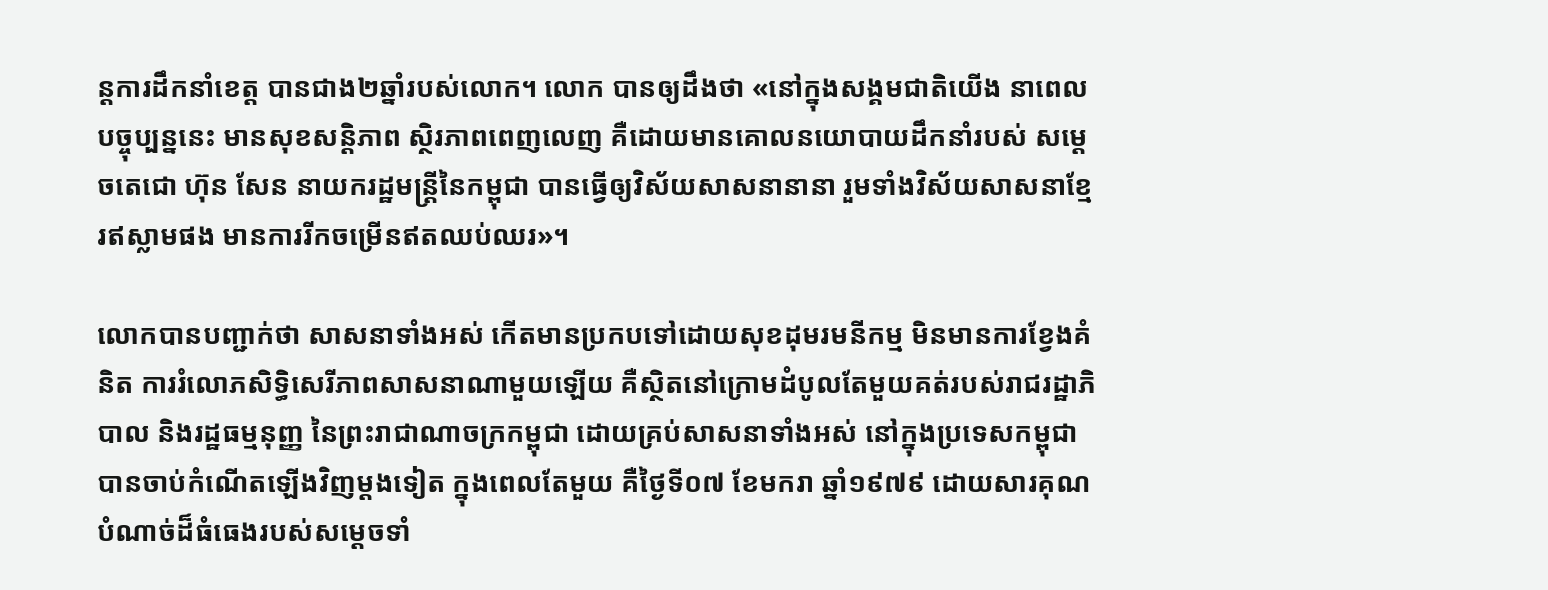ន្តការដឹកនាំខេត្ត បានជាង២ឆ្នាំរបស់លោក។ លោក បានឲ្យដឹងថា «នៅក្នុងសង្គមជាតិយើង នាពេលបច្ចុប្បន្ននេះ មានសុខសន្តិភាព ស្ថិរភាពពេញលេញ គឺដោយមានគោលនយោបាយដឹកនាំរបស់ សម្តេចតេជោ ហ៊ុន សែន នាយករដ្ឋមន្ត្រីនៃកម្ពុជា បានធ្វើឲ្យវិស័យសាសនានានា រួមទាំងវិស័យសាសនាខ្មែរឥស្លាមផង មានការរីកចម្រើនឥតឈប់ឈរ»។

លោកបានបញ្ជាក់ថា សាសនាទាំងអស់ កើតមានប្រកបទៅដោយសុខដុមរមនីកម្ម មិនមានការខ្វែងគំនិត ការរំលោភសិទ្ធិសេរីភាពសាសនាណាមួយឡើយ គឺស្ថិតនៅក្រោមដំបូលតែមួយគត់របស់រាជរដ្ឋាភិបាល និងរដ្ឋធម្មនុញ្ញ នៃព្រះរាជាណាចក្រកម្ពុជា ដោយគ្រប់សាសនាទាំងអស់ នៅក្នុងប្រទេសកម្ពុជា បានចាប់កំណើតឡើងវិញម្តងទៀត ក្នុងពេលតែមួយ គឺថ្ងៃទី០៧ ខែមករា ឆ្នាំ១៩៧៩ ដោយសារគុណបំណាច់ដ៏ធំធេងរបស់សម្តេចទាំ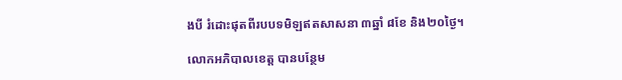ងបី រំដោះផុតពីរបបទមិឡឥតសាសនា ៣ឆ្នាំ ៨ខែ និង២០ថ្ងៃ។

លោកអភិបាលខេត្ត បានបន្ថែម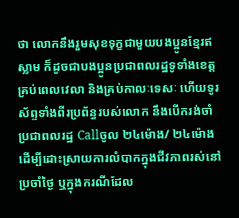ថា លោកនឹងរួមសុខទុក្ខជាមួយបងប្អូនខ្មែរឥស្លាម ក៏ដូចជាបងប្អូនប្រជាពលរដ្ឋទូទាំងខេត្តគ្រប់ពេលវេលា និងគ្រប់កាលៈទេសៈ ហើយទូរស័ព្ទទាំងពីរប្រព័ន្ធរបស់លោក នឹងបើករង់ចាំប្រជាពលរដ្ឋ Callចូល ២៤ម៉ោង/ ២៤ម៉ោង ដើម្បីដោះស្រាយការលំបាកក្នុងជីវភាពរស់នៅប្រចាំថ្ងៃ ឬក្នុងករណីដែល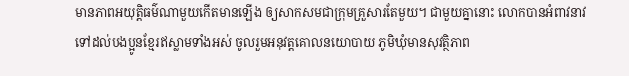មានភាពអយុត្តិធម៌ណាមួយកើតមានឡើង ឲ្យសាកសមជាក្រុមគ្រួសារតែមួយ។ ជាមួយគ្នានោះ លោកបានអំពាវនាវ ទៅដល់បងប្អូនខ្មែរឥស្លាមទាំងអស់ ចូលរួមអនុវត្តគោលនយោបាយ ភូមិឃុំមានសុវត្ថិភាព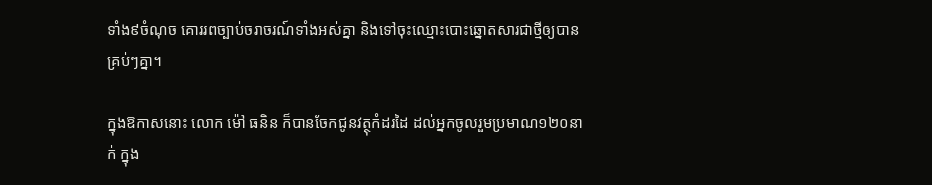ទាំង៩ចំណុច គោររពច្បាប់ចរាចរណ៍ទាំងអស់គ្នា និងទៅចុះឈ្មោះបោះឆ្នោតសារជាថ្មីឲ្យបានគ្រប់ៗគ្នា។

ក្នុងឱកាសនោះ លោក ម៉ៅ ធនិន ក៏បានចែកជូនវត្ថុកំដរដៃ ដល់អ្នកចូលរួមប្រមាណ១២០នាក់ ក្នុង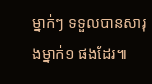ម្នាក់ៗ ទទួលបានសារុងម្នាក់១ ផងដែរ៕